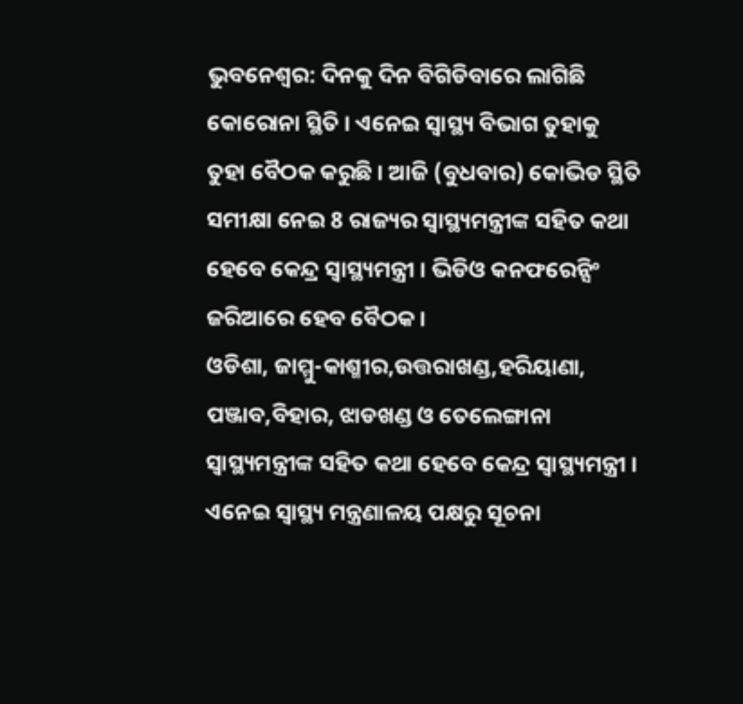ଭୁବନେଶ୍ବର: ଦିନକୁ ଦିନ ବିଗିଡିବାରେ ଲାଗିଛି କୋରୋନା ସ୍ଥିତି । ଏନେଇ ସ୍ବାସ୍ଥ୍ୟ ବିଭାଗ ତୁହାକୁ ତୁହା ବୈଠକ କରୁଛି । ଆଜି (ବୁଧବାର) କୋଭିଡ ସ୍ଥିତି ସମୀକ୍ଷା ନେଇ 8 ରାଜ୍ୟର ସ୍ବାସ୍ଥ୍ୟମନ୍ତ୍ରୀଙ୍କ ସହିତ କଥା ହେବେ କେନ୍ଦ୍ର ସ୍ବାସ୍ଥ୍ୟମନ୍ତ୍ରୀ । ଭିଡିଓ କନଫରେନ୍ସିଂ ଜରିଆରେ ହେବ ବୈଠକ ।
ଓଡିଶା, ଜାମ୍ମୁ-କାଶ୍ମୀର,ଉତ୍ତରାଖଣ୍ଡ,ହରିୟାଣା, ପଞ୍ଜାବ,ବିହାର, ଝାଡଖଣ୍ଡ ଓ ତେଲେଙ୍ଗାନା ସ୍ବାସ୍ଥ୍ୟମନ୍ତ୍ରୀଙ୍କ ସହିତ କଥା ହେବେ କେନ୍ଦ୍ର ସ୍ବାସ୍ଥ୍ୟମନ୍ତ୍ରୀ । ଏନେଇ ସ୍ବାସ୍ଥ୍ୟ ମନ୍ତ୍ରଣାଳୟ ପକ୍ଷରୁ ସୂଚନା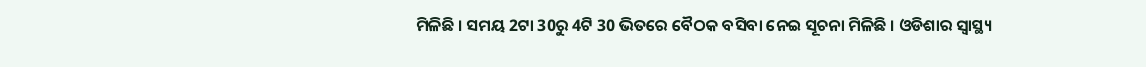ମିଳିଛି । ସମୟ 2ଟା 30ରୁ 4ଟି 30 ଭିତରେ ବୈଠକ ବସିବା ନେଇ ସୂଚନା ମିଳିଛି । ଓଡିଶାର ସ୍ବାସ୍ଥ୍ୟ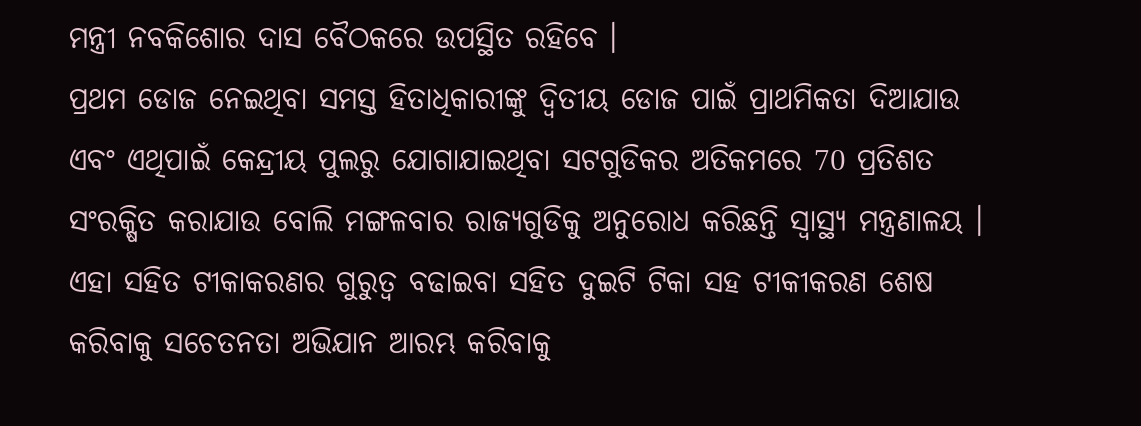ମନ୍ତ୍ରୀ ନବକିଶୋର ଦାସ ବୈଠକରେ ଉପସ୍ଥିତ ରହିବେ ।
ପ୍ରଥମ ଡୋଜ ନେଇଥିବା ସମସ୍ତ ହିତାଧିକାରୀଙ୍କୁ ଦ୍ବିତୀୟ ଡୋଜ ପାଇଁ ପ୍ରାଥମିକତା ଦିଆଯାଉ ଏବଂ ଏଥିପାଇଁ କେନ୍ଦ୍ରୀୟ ପୁଲରୁ ଯୋଗାଯାଇଥିବା ସଟଗୁଡିକର ଅତିକମରେ 70 ପ୍ରତିଶତ ସଂରକ୍ଷିତ କରାଯାଉ ବୋଲି ମଙ୍ଗଳବାର ରାଜ୍ୟଗୁଡିକୁ ଅନୁରୋଧ କରିଛନ୍ତି ସ୍ବାସ୍ଥ୍ୟ ମନ୍ତ୍ରଣାଳୟ । ଏହା ସହିତ ଟୀକାକରଣର ଗୁରୁତ୍ବ ବଢାଇବା ସହିତ ଦୁଇଟି ଟିକା ସହ ଟୀକୀକରଣ ଶେଷ କରିବାକୁ ସଚେତନତା ଅଭିଯାନ ଆରମ୍ଭ କରିବାକୁ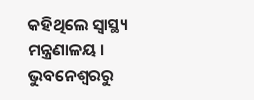କହିଥିଲେ ସ୍ବାସ୍ଥ୍ୟ ମନ୍ତ୍ରଣାଳୟ ।
ଭୁବନେଶ୍ବରରୁ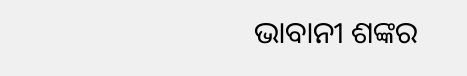ଭାବାନୀ ଶଙ୍କର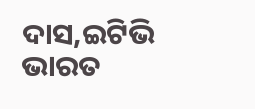ଦାସ,ଇଟିଭି ଭାରତ